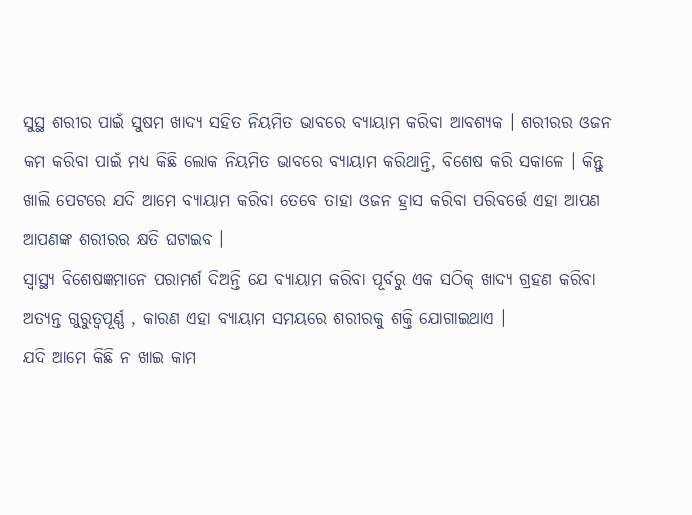ସୁସ୍ଥ ଶରୀର ପାଇଁ ସୁଷମ ଖାଦ୍ୟ ସହିତ ନିୟମିତ ଭାବରେ ବ୍ୟାୟାମ କରିବା ଆବଶ୍ୟକ । ଶରୀରର ଓଜନ କମ କରିବା ପାଇଁ ମଧ୍ୟ କିଛି ଲୋକ ନିୟମିତ ଭାବରେ ବ୍ୟାୟାମ କରିଥାନ୍ତି, ବିଶେଷ କରି ସକାଳେ । କିନ୍ତୁ ଖାଲି ପେଟରେ ଯଦି ଆମେ ବ୍ୟାୟାମ କରିବା ତେବେ ତାହା ଓଜନ ହ୍ରାସ କରିବା ପରିବର୍ତ୍ତେ ଏହା ଆପଣ ଆପଣଙ୍କ ଶରୀରର କ୍ଷତି ଘଟାଇବ ।
ସ୍ୱାସ୍ଥ୍ୟ ବିଶେଷଜ୍ଞମାନେ ପରାମର୍ଶ ଦିଅନ୍ତି ଯେ ବ୍ୟାୟାମ କରିବା ପୂର୍ବରୁ ଏକ ସଠିକ୍ ଖାଦ୍ୟ ଗ୍ରହଣ କରିବା ଅତ୍ୟନ୍ତ ଗୁରୁତ୍ୱପୂର୍ଣ୍ଣ , କାରଣ ଏହା ବ୍ୟାୟାମ ସମୟରେ ଶରୀରକୁ ଶକ୍ତି ଯୋଗାଇଥାଏ ।
ଯଦି ଆମେ କିଛି ନ ଖାଇ କାମ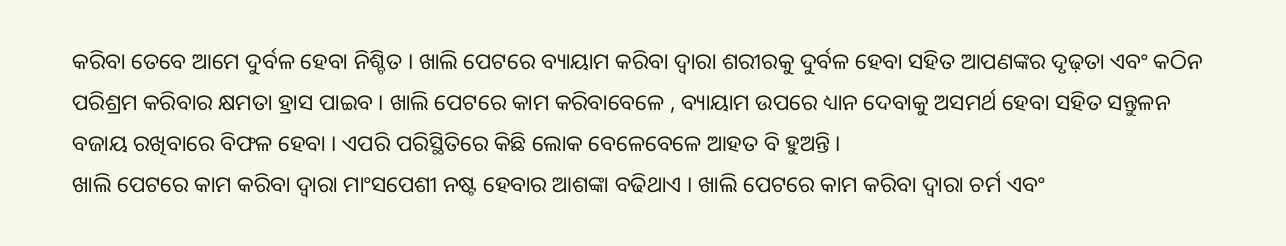କରିବା ତେବେ ଆମେ ଦୁର୍ବଳ ହେବା ନିଶ୍ଚିତ । ଖାଲି ପେଟରେ ବ୍ୟାୟାମ କରିବା ଦ୍ୱାରା ଶରୀରକୁ ଦୁର୍ବଳ ହେବା ସହିତ ଆପଣଙ୍କର ଦୃଢ଼ତା ଏବଂ କଠିନ ପରିଶ୍ରମ କରିବାର କ୍ଷମତା ହ୍ରାସ ପାଇବ । ଖାଲି ପେଟରେ କାମ କରିବାବେଳେ , ବ୍ୟାୟାମ ଉପରେ ଧ୍ୟାନ ଦେବାକୁ ଅସମର୍ଥ ହେବା ସହିତ ସନ୍ତୁଳନ ବଜାୟ ରଖିବାରେ ବିଫଳ ହେବା । ଏପରି ପରିସ୍ଥିତିରେ କିଛି ଲୋକ ବେଳେବେଳେ ଆହତ ବି ହୁଅନ୍ତି ।
ଖାଲି ପେଟରେ କାମ କରିବା ଦ୍ୱାରା ମାଂସପେଶୀ ନଷ୍ଟ ହେବାର ଆଶଙ୍କା ବଢିଥାଏ । ଖାଲି ପେଟରେ କାମ କରିବା ଦ୍ୱାରା ଚର୍ମ ଏବଂ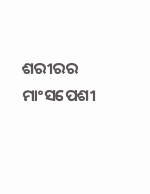ଶରୀରର ମାଂସପେଶୀ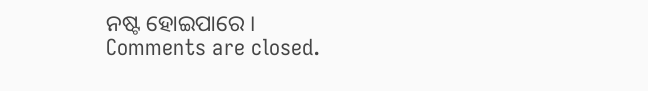ନଷ୍ଟ ହୋଇପାରେ ।
Comments are closed.